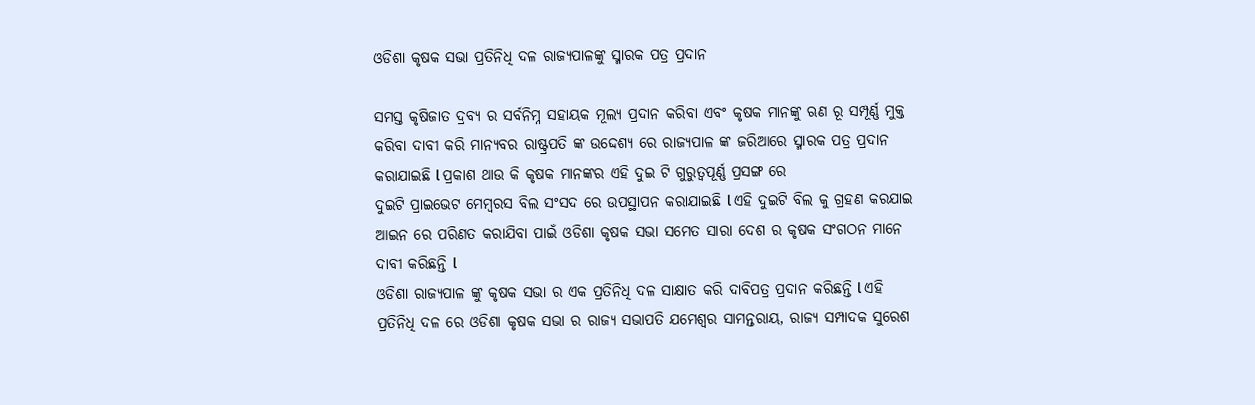ଓଡିଶା କୃଷକ ସଭା ପ୍ରତିନିଧି ଦଳ ରାଜ୍ୟପାଳଙ୍କୁ ସ୍ମାରକ ପତ୍ର ପ୍ରଦାନ

ସମସ୍ତ କୃଷିଜାତ ଦ୍ରବ୍ୟ ର ସର୍ବନିମ୍ନ ସହାୟକ ମୂଲ୍ୟ ପ୍ରଦାନ କରିବା ଏବଂ କୃଷକ ମାନଙ୍କୁ ଋଣ ରୂ ସମ୍ପୂର୍ଣ୍ଣ ମୁକ୍ତ କରିବା ଦାବୀ କରି ମାନ୍ୟବର ରାଷ୍ଟ୍ରପତି ଙ୍କ ଉଦ୍ଦେଶ୍ୟ ରେ ରାଜ୍ୟପାଳ ଙ୍କ ଜରିଆରେ ସ୍ମାରକ ପତ୍ର ପ୍ରଦାନ କରାଯାଇଛି l ପ୍ରକାଶ ଥାଉ କି କୃଷକ ମାନଙ୍କର ଏହି ଦୁଇ ଟି ଗୁରୁତ୍ୱପୂର୍ଣ୍ଣ ପ୍ରସଙ୍ଗ ରେ
ଦୁଇଟି ପ୍ରାଇଭେଟ ମେମ୍ବରସ ବିଲ ସଂସଦ ରେ ଉପସ୍ଥାପନ କରାଯାଇଛି l ଏହି ଦୁଇଟି ବିଲ କୁ ଗ୍ରହଣ କରଯାଇ ଆଇନ ରେ ପରିଣତ କରାଯିବା ପାଇଁ ଓଡିଶା କୃଷକ ସଭା ସମେତ ସାରା ଦେଶ ର କୃଷକ ସଂଗଠନ ମାନେ ଦାବୀ କରିଛନ୍ତି l
ଓଡିଶା ରାଜ୍ୟପାଳ ଙ୍କୁ କୃଷକ ସଭା ର ଏକ ପ୍ରତିନିଧି ଦଳ ସାକ୍ଷାତ କରି ଦାବିପତ୍ର ପ୍ରଦାନ କରିଛନ୍ତି l ଏହି ପ୍ରତିନିଧି ଦଳ ରେ ଓଡିଶା କୃଷକ ସଭା ର ରାଜ୍ୟ ସଭାପତି ଯମେଶ୍ଵର ସାମନ୍ତରାୟ, ରାଜ୍ୟ ସମ୍ପାଦକ ସୁରେଶ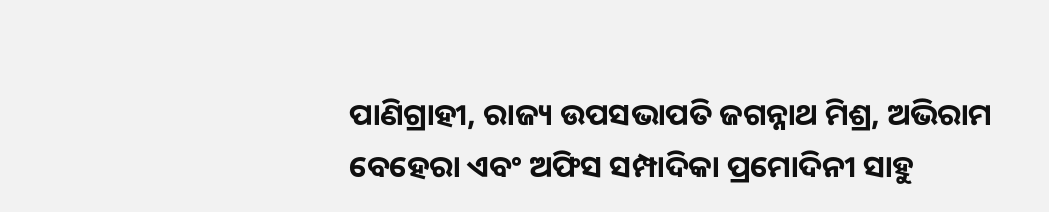ପାଣିଗ୍ରାହୀ, ରାଜ୍ୟ ଉପସଭାପତି ଜଗନ୍ନାଥ ମିଶ୍ର, ଅଭିରାମ ବେହେରା ଏବଂ ଅଫିସ ସମ୍ପାଦିକା ପ୍ରମୋଦିନୀ ସାହୁ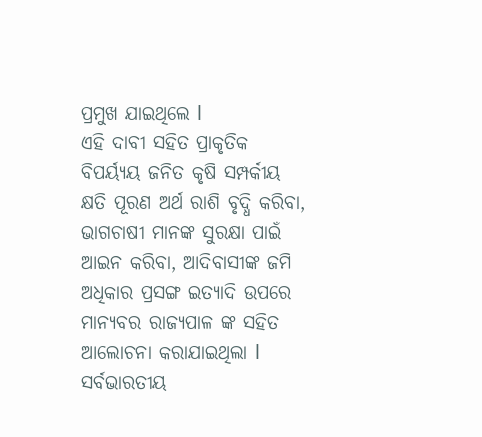ପ୍ରମୁଖ ଯାଇଥିଲେ l
ଏହି ଦାବୀ ସହିତ ପ୍ରାକୃତିକ ବିପର୍ୟ୍ଯୟ ଜନିତ କୃଷି ସମ୍ପର୍କୀୟ କ୍ଷତି ପୂରଣ ଅର୍ଥ ରାଶି ବୃଦ୍ଧି କରିବା, ଭାଗଚାଷୀ ମାନଙ୍କ ସୁରକ୍ଷା ପାଇଁ ଆଇନ କରିବା, ଆଦିବାସୀଙ୍କ ଜମି ଅଧିକାର ପ୍ରସଙ୍ଗ ଇତ୍ୟାଦି ଉପରେ ମାନ୍ୟବର ରାଜ୍ୟପାଳ ଙ୍କ ସହିତ ଆଲୋଚନା କରାଯାଇଥିଲା l ସର୍ବଭାରତୀୟ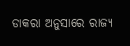ଡାକରା ଅନୁସାରେ ରାଜ୍ୟ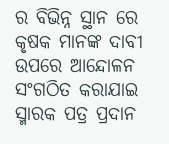ର ବିଭିନ୍ନ ସ୍ଥାନ ରେ କୃଷକ ମାନଙ୍କ ଦାବୀ ଉପରେ ଆନ୍ଦୋଳନ ସଂଗଠିତ କରାଯାଇ ସ୍ମାରକ ପତ୍ର ପ୍ରଦାନ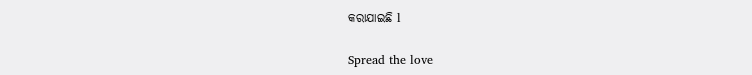କରାଯାଇଛି l

Spread the love